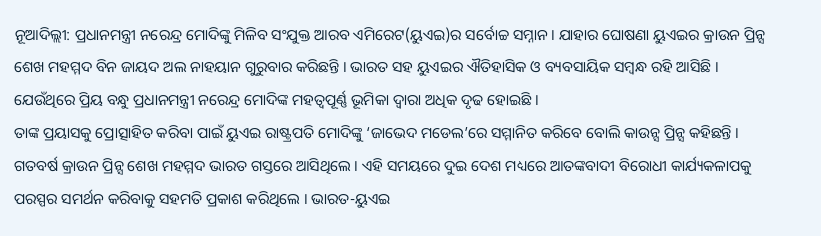ନୂଆଦିଲ୍ଲୀ: ପ୍ରଧାନମନ୍ତ୍ରୀ ନରେନ୍ଦ୍ର ମୋଦିଙ୍କୁ ମିଳିବ ସଂଯୁକ୍ତ ଆରବ ଏମିରେଟ(ୟୁଏଇ)ର ସର୍ବୋଚ୍ଚ ସମ୍ନାନ । ଯାହାର ଘୋଷଣା ୟୁଏଇର କ୍ରାଉନ ପ୍ରିନ୍ସ ଶେଖ ମହମ୍ମଦ ବିନ ଜାୟଦ ଅଲ ନାହୟାନ ଗୁରୁବାର କରିଛନ୍ତି । ଭାରତ ସହ ୟୁଏଇର ଐତିହାସିକ ଓ ବ୍ୟବସାୟିକ ସମ୍ବନ୍ଧ ରହି ଆସିଛି । ଯେଉଁଥିରେ ପ୍ରିୟ ବନ୍ଧୁ ପ୍ରଧାନମନ୍ତ୍ରୀ ନରେନ୍ଦ୍ର ମୋଦିଙ୍କ ମହତ୍ବପୂର୍ଣ୍ଣ ଭୂମିକା ଦ୍ବାରା ଅଧିକ ଦୃଢ ହୋଇଛି ।
ତାଙ୍କ ପ୍ରୟାସକୁ ପ୍ରୋତ୍ସାହିତ କରିବା ପାଇଁ ୟୁଏଇ ରାଷ୍ଟ୍ରପତି ମୋଦିଙ୍କୁ ‘ଜାଭେଦ ମଡେଲ’ରେ ସମ୍ମାନିତ କରିବେ ବୋଲି କାଉନ୍ସ ପ୍ରିନ୍ସ କହିଛନ୍ତି । ଗତବର୍ଷ କ୍ରାଉନ ପ୍ରିନ୍ସ ଶେଖ ମହମ୍ମଦ ଭାରତ ଗସ୍ତରେ ଆସିଥିଲେ । ଏହି ସମୟରେ ଦୁଇ ଦେଶ ମଧ୍ୟରେ ଆତଙ୍କବାଦୀ ବିରୋଧୀ କାର୍ଯ୍ୟକଳାପକୁ ପରସ୍ପର ସମର୍ଥନ କରିବାକୁ ସହମତି ପ୍ରକାଶ କରିଥିଲେ । ଭାରତ-ୟୁଏଇ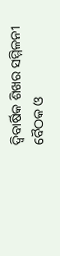ଦ୍ବିବାର୍ଷିକ ଶିଖର ସମ୍ମିଳନୀ ବୈଠକ ଓ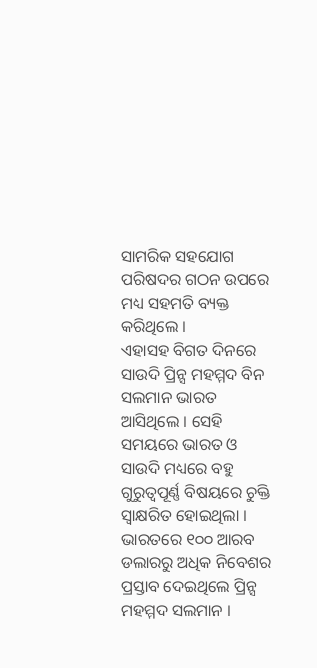ସାମରିକ ସହଯୋଗ ପରିଷଦର ଗଠନ ଉପରେ ମଧ୍ୟ ସହମତି ବ୍ୟକ୍ତ କରିଥିଲେ ।
ଏହାସହ ବିଗତ ଦିନରେ ସାଉଦି ପ୍ରିନ୍ସ ମହମ୍ମଦ ବିନ ସଲମାନ ଭାରତ ଆସିଥିଲେ । ସେହି ସମୟରେ ଭାରତ ଓ ସାଉଦି ମଧ୍ୟରେ ବହୁ ଗୁରୁତ୍ବପୂର୍ଣ୍ଣ ବିଷୟରେ ଚୁକ୍ତି ସ୍ବାକ୍ଷରିତ ହୋଇଥିଲା । ଭାରତରେ ୧୦୦ ଆରବ ଡଲାରରୁ ଅଧିକ ନିବେଶର ପ୍ରସ୍ତାବ ଦେଇଥିଲେ ପ୍ରିନ୍ସ ମହମ୍ମଦ ସଲମାନ ।